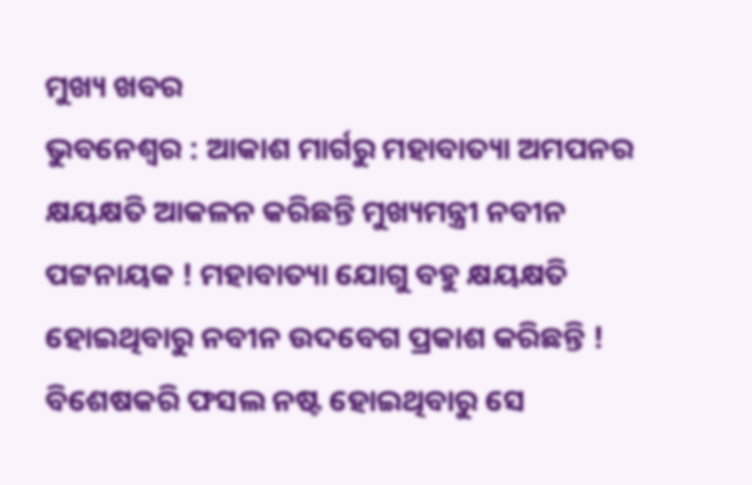ମୁଖ୍ୟ ଖବର
ଭୁବନେଶ୍ୱର : ଆକାଶ ମାର୍ଗରୁ ମହାବାତ୍ୟା ଅମପନର କ୍ଷୟକ୍ଷତି ଆକଳନ କରିଛନ୍ତି ମୁଖ୍ୟମନ୍ତ୍ରୀ ନବୀନ ପଟ୍ଟନାୟକ ! ମହାବାତ୍ୟା ଯୋଗୁ ବହୁ କ୍ଷୟକ୍ଷତି ହୋଇଥିବାରୁ ନବୀନ ଉଦବେଗ ପ୍ରକାଶ କରିଛନ୍ତି ! ବିଶେଷକରି ଫସଲ ନଷ୍ଟ ହୋଇଥିବାରୁ ସେ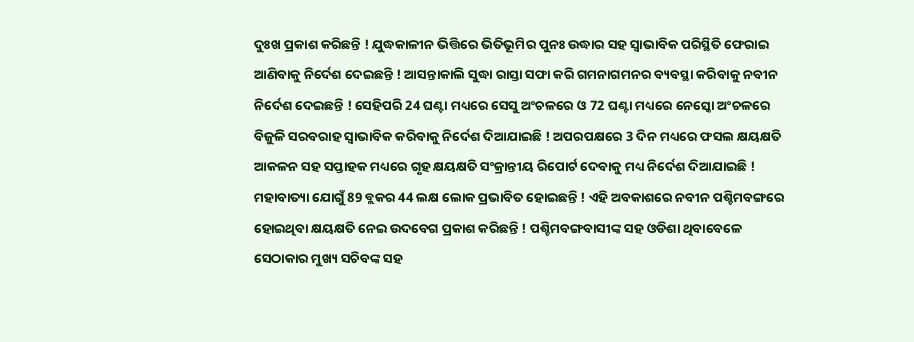ଦୁଃଖ ପ୍ରକାଶ କରିଛନ୍ତି ! ଯୁଦ୍ଧକାଳୀନ ଭିତ୍ତିରେ ଭିତିଭୂମିର ପୁନଃ ଉଦ୍ଧାର ସହ ସ୍ୱାଭାବିକ ପରିସ୍ଥିତି ଫେରାଇ ଆଣିବାକୁ ନିର୍ଦେଶ ଦେଇଛନ୍ତି ! ଆସନ୍ତାକାଲି ସୁଦ୍ଧା ରାସ୍ତା ସଫା କରି ଗମନାଗମନର ବ୍ୟବସ୍ଥା କରିବାକୁ ନବୀନ ନିର୍ଦେଶ ଦେଇଛନ୍ତି ! ସେହିପରି 24 ଘଣ୍ଟା ମଧ୍ୟରେ ସେସୁ ଅଂଚଳରେ ଓ 72 ଘଣ୍ଟା ମଧ୍ୟରେ ନେସ୍କୋ ଅଂଚଳରେ ବିଜୁଳି ସରବରାହ ସ୍ୱାଭାବିକ କରିବାକୁ ନିର୍ଦେଶ ଦିଆଯାଇଛି ! ଅପରପକ୍ଷରେ 3 ଦିନ ମଧ୍ୟରେ ଫସଲ କ୍ଷୟକ୍ଷତି ଆକଳନ ସହ ସପ୍ତାହକ ମଧ୍ୟରେ ଗୃହ କ୍ଷୟକ୍ଷତି ସଂକ୍ରାନ୍ତୀୟ ରିପୋର୍ଟ ଦେବାକୁ ମଧ୍ୟ ନିର୍ଦେଶ ଦିଆଯାଇଛି ! ମହାବାତ୍ୟା ଯୋଗୁଁ 89 ବ୍ଲକର 44 ଲକ୍ଷ ଲୋକ ପ୍ରଭାବିତ ହୋଇଛନ୍ତି ! ଏହି ଅବକାଶରେ ନବୀନ ପଶ୍ଚିମବଙ୍ଗରେ ହୋଇଥିବା କ୍ଷୟକ୍ଷତି ନେଇ ଉଦବେଗ ପ୍ରକାଶ କରିଛନ୍ତି ! ପଶ୍ଚିମବଙ୍ଗବାସୀଙ୍କ ସହ ଓଡିଶା ଥିବାବେଳେ ସେଠାକାର ମୁଖ୍ୟ ସଚିବଙ୍କ ସହ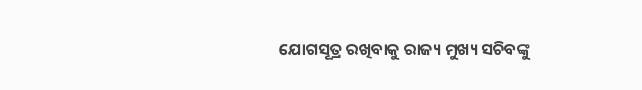ଯୋଗସୂତ୍ର ରଖିବାକୁ ରାଜ୍ୟ ମୁଖ୍ୟ ସଚିବଙ୍କୁ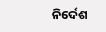ନିର୍ଦେଶ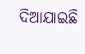ଦିଆଯାଇଛି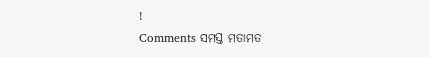!
Comments ସମସ୍ତ ମତାମତ